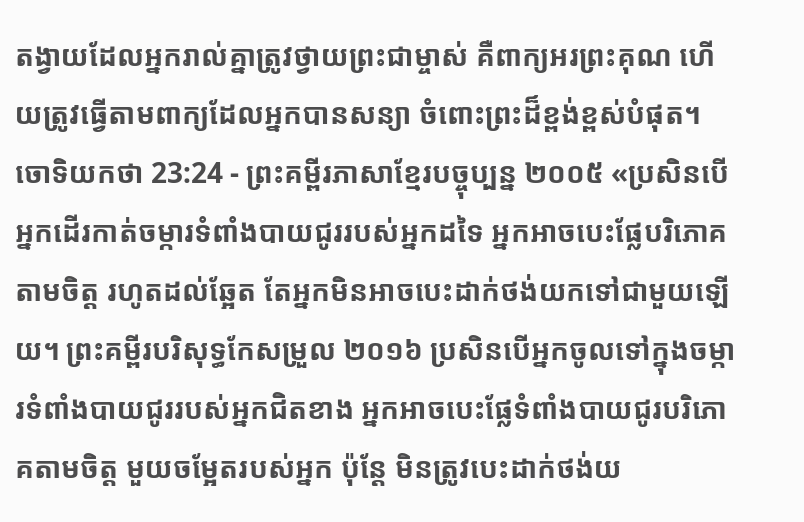តង្វាយដែលអ្នករាល់គ្នាត្រូវថ្វាយព្រះជាម្ចាស់ គឺពាក្យអរព្រះគុណ ហើយត្រូវធ្វើតាមពាក្យដែលអ្នកបានសន្យា ចំពោះព្រះដ៏ខ្ពង់ខ្ពស់បំផុត។
ចោទិយកថា 23:24 - ព្រះគម្ពីរភាសាខ្មែរបច្ចុប្បន្ន ២០០៥ «ប្រសិនបើអ្នកដើរកាត់ចម្ការទំពាំងបាយជូររបស់អ្នកដទៃ អ្នកអាចបេះផ្លែបរិភោគតាមចិត្ត រហូតដល់ឆ្អែត តែអ្នកមិនអាចបេះដាក់ថង់យកទៅជាមួយឡើយ។ ព្រះគម្ពីរបរិសុទ្ធកែសម្រួល ២០១៦ ប្រសិនបើអ្នកចូលទៅក្នុងចម្ការទំពាំងបាយជូររបស់អ្នកជិតខាង អ្នកអាចបេះផ្លែទំពាំងបាយជូរបរិភោគតាមចិត្ត មួយចម្អែតរបស់អ្នក ប៉ុន្តែ មិនត្រូវបេះដាក់ថង់យ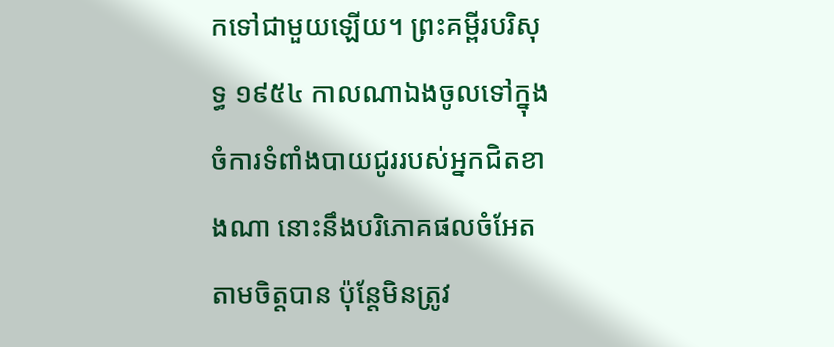កទៅជាមួយឡើយ។ ព្រះគម្ពីរបរិសុទ្ធ ១៩៥៤ កាលណាឯងចូលទៅក្នុងចំការទំពាំងបាយជូររបស់អ្នកជិតខាងណា នោះនឹងបរិភោគផលចំអែតតាមចិត្តបាន ប៉ុន្តែមិនត្រូវ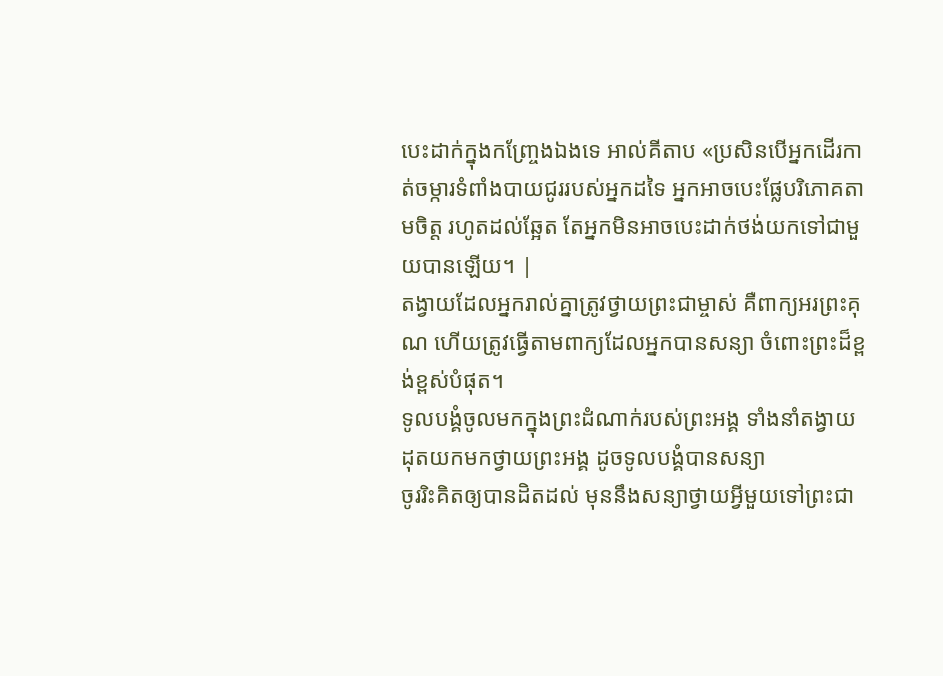បេះដាក់ក្នុងកញ្ច្រែងឯងទេ អាល់គីតាប «ប្រសិនបើអ្នកដើរកាត់ចម្ការទំពាំងបាយជូររបស់អ្នកដទៃ អ្នកអាចបេះផ្លែបរិភោគតាមចិត្ត រហូតដល់ឆ្អែត តែអ្នកមិនអាចបេះដាក់ថង់យកទៅជាមួយបានឡើយ។ |
តង្វាយដែលអ្នករាល់គ្នាត្រូវថ្វាយព្រះជាម្ចាស់ គឺពាក្យអរព្រះគុណ ហើយត្រូវធ្វើតាមពាក្យដែលអ្នកបានសន្យា ចំពោះព្រះដ៏ខ្ពង់ខ្ពស់បំផុត។
ទូលបង្គំចូលមកក្នុងព្រះដំណាក់របស់ព្រះអង្គ ទាំងនាំតង្វាយដុតយកមកថ្វាយព្រះអង្គ ដូចទូលបង្គំបានសន្យា
ចូររិះគិតឲ្យបានដិតដល់ មុននឹងសន្យាថ្វាយអ្វីមួយទៅព្រះជា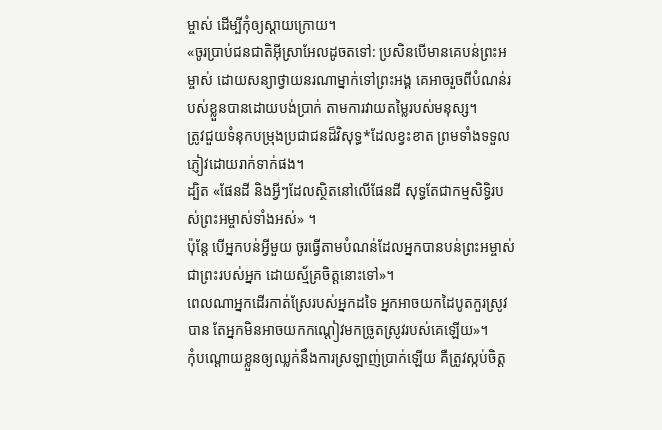ម្ចាស់ ដើម្បីកុំឲ្យស្ដាយក្រោយ។
«ចូរប្រាប់ជនជាតិអ៊ីស្រាអែលដូចតទៅ: ប្រសិនបើមានគេបន់ព្រះអម្ចាស់ ដោយសន្យាថ្វាយនរណាម្នាក់ទៅព្រះអង្គ គេអាចរួចពីបំណន់របស់ខ្លួនបានដោយបង់ប្រាក់ តាមការវាយតម្លៃរបស់មនុស្ស។
ត្រូវជួយទំនុកបម្រុងប្រជាជនដ៏វិសុទ្ធ*ដែលខ្វះខាត ព្រមទាំងទទួលភ្ញៀវដោយរាក់ទាក់ផង។
ដ្បិត «ផែនដី និងអ្វីៗដែលស្ថិតនៅលើផែនដី សុទ្ធតែជាកម្មសិទ្ធិរបស់ព្រះអម្ចាស់ទាំងអស់» ។
ប៉ុន្តែ បើអ្នកបន់អ្វីមួយ ចូរធ្វើតាមបំណន់ដែលអ្នកបានបន់ព្រះអម្ចាស់ ជាព្រះរបស់អ្នក ដោយស្ម័គ្រចិត្តនោះទៅ»។
ពេលណាអ្នកដើរកាត់ស្រែរបស់អ្នកដទៃ អ្នកអាចយកដៃបូតកួរស្រូវបាន តែអ្នកមិនអាចយកកណ្ដៀវមកច្រូតស្រូវរបស់គេឡើយ»។
កុំបណ្ដោយខ្លួនឲ្យឈ្លក់នឹងការស្រឡាញ់ប្រាក់ឡើយ គឺត្រូវស្កប់ចិត្ត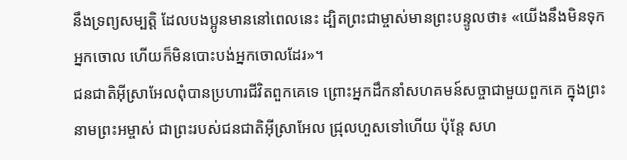នឹងទ្រព្យសម្បត្តិ ដែលបងប្អូនមាននៅពេលនេះ ដ្បិតព្រះជាម្ចាស់មានព្រះបន្ទូលថា៖ «យើងនឹងមិនទុកអ្នកចោល ហើយក៏មិនបោះបង់អ្នកចោលដែរ»។
ជនជាតិអ៊ីស្រាអែលពុំបានប្រហារជីវិតពួកគេទេ ព្រោះអ្នកដឹកនាំសហគមន៍សច្ចាជាមួយពួកគេ ក្នុងព្រះនាមព្រះអម្ចាស់ ជាព្រះរបស់ជនជាតិអ៊ីស្រាអែល ជ្រុលហួសទៅហើយ ប៉ុន្តែ សហ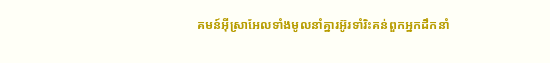គមន៍អ៊ីស្រាអែលទាំងមូលនាំគ្នារអ៊ូរទាំរិះគន់ពួកអ្នកដឹកនាំ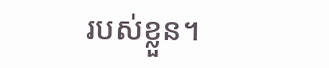របស់ខ្លួន។